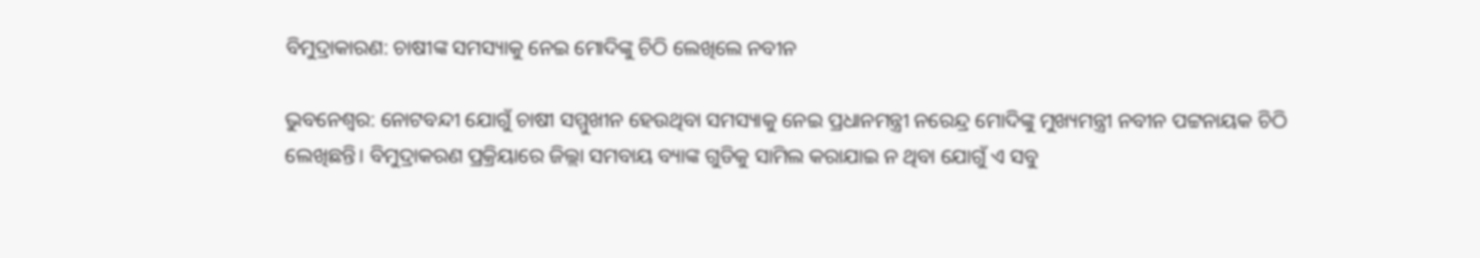ବିମୁଦ୍ରାକାରଣ: ଚାଷୀଙ୍କ ସମସ୍ୟାକୁ ନେଇ ମୋଦିଙ୍କୁ ଚିଠି ଲେଖିଲେ ନବୀନ

ଭୁବନେଶ୍ୱର: ନୋଟବନ୍ଦୀ ଯୋଗୁଁ ଚାଷୀ ସମ୍ମୁଖୀନ ହେଉଥିବା ସମସ୍ୟାକୁ ନେଇ ପ୍ରଧାନମନ୍ତ୍ରୀ ନରେନ୍ଦ୍ର ମୋଦିଙ୍କୁ ମୁଖ୍ୟମନ୍ତ୍ରୀ ନବୀନ ପଟ୍ଟନାୟକ ଚିଠି ଲେଖିଛନ୍ତି। ବିମୁଦ୍ରାକରଣ ପ୍ରକ୍ରିୟାରେ ଜିଲ୍ଲା ସମବାୟ ବ୍ୟାଙ୍କ ଗୁଡିକୁ ସାମିଲ କରାଯାଇ ନ ଥିବା ଯୋଗୁଁ ଏ ସବୁ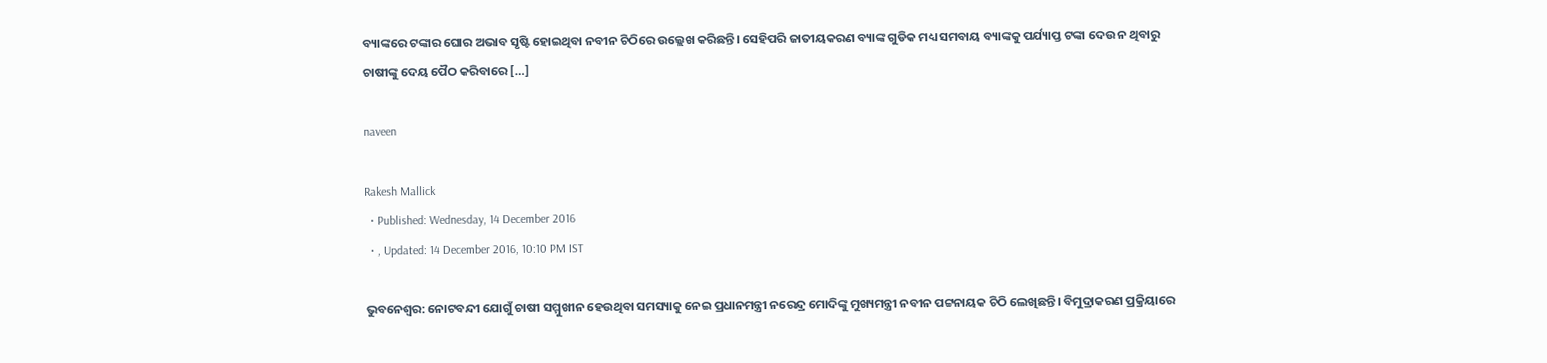ବ୍ୟାଙ୍କରେ ଟଙ୍କାର ଘୋର ଅଭାବ ସୃଷ୍ଟି ହୋଇଥିବା ନବୀନ ଚିଠିରେ ଉଲ୍ଲେଖ କରିଛନ୍ତି। ସେହିପରି ଜାତୀୟକରଣ ବ୍ୟାଙ୍କ ଗୁଡିକ ମଧ୍ୟ ସମବାୟ ବ୍ୟାଙ୍କକୁ ପର୍ଯ୍ୟାପ୍ତ ଟଙ୍କା ଦେଉ ନ ଥିବାରୁ ଚାଷୀଙ୍କୁ ଦେୟ ପୈଠ କରିବାରେ […]

naveen

Rakesh Mallick
  • Published: Wednesday, 14 December 2016
  • , Updated: 14 December 2016, 10:10 PM IST

ଭୁବନେଶ୍ୱର: ନୋଟବନ୍ଦୀ ଯୋଗୁଁ ଚାଷୀ ସମ୍ମୁଖୀନ ହେଉଥିବା ସମସ୍ୟାକୁ ନେଇ ପ୍ରଧାନମନ୍ତ୍ରୀ ନରେନ୍ଦ୍ର ମୋଦିଙ୍କୁ ମୁଖ୍ୟମନ୍ତ୍ରୀ ନବୀନ ପଟ୍ଟନାୟକ ଚିଠି ଲେଖିଛନ୍ତି। ବିମୁଦ୍ରାକରଣ ପ୍ରକ୍ରିୟାରେ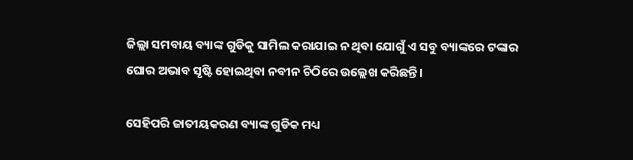ଜିଲ୍ଲା ସମବାୟ ବ୍ୟାଙ୍କ ଗୁଡିକୁ ସାମିଲ କରାଯାଇ ନ ଥିବା ଯୋଗୁଁ ଏ ସବୁ ବ୍ୟାଙ୍କରେ ଟଙ୍କାର ଘୋର ଅଭାବ ସୃଷ୍ଟି ହୋଇଥିବା ନବୀନ ଚିଠିରେ ଉଲ୍ଲେଖ କରିଛନ୍ତି।

ସେହିପରି ଜାତୀୟକରଣ ବ୍ୟାଙ୍କ ଗୁଡିକ ମଧ୍ୟ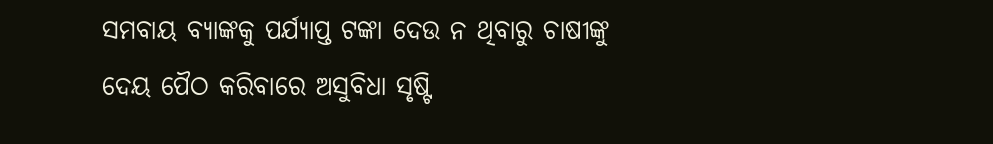ସମବାୟ ବ୍ୟାଙ୍କକୁ ପର୍ଯ୍ୟାପ୍ତ ଟଙ୍କା ଦେଉ ନ ଥିବାରୁ ଚାଷୀଙ୍କୁ ଦେୟ ପୈଠ କରିବାରେ ଅସୁବିଧା ସୃଷ୍ଟି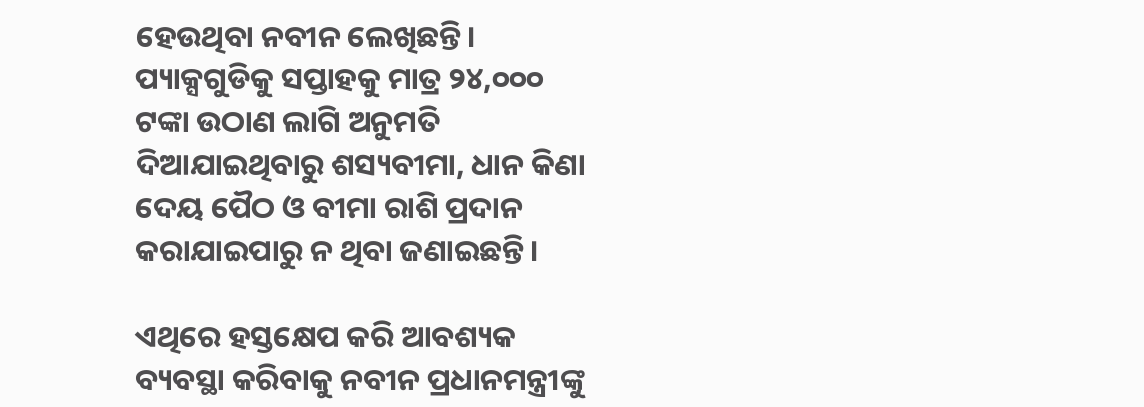ହେଉଥିବା ନବୀନ ଲେଖିଛନ୍ତି। ପ୍ୟାକ୍ସଗୁଡିକୁ ସପ୍ତାହକୁ ମାତ୍ର ୨୪,୦୦୦ ଟଙ୍କା ଉଠାଣ ଲାଗି ଅନୁମତି ଦିଆଯାଇଥିବାରୁ ଶସ୍ୟବୀମା, ଧାନ କିଣା ଦେୟ ପୈଠ ଓ ବୀମା ରାଶି ପ୍ରଦାନ କରାଯାଇପାରୁ ନ ଥିବା ଜଣାଇଛନ୍ତି।

ଏଥିରେ ହସ୍ତକ୍ଷେପ କରି ଆବଶ୍ୟକ ବ୍ୟବସ୍ଥା କରିବାକୁ ନବୀନ ପ୍ରଧାନମନ୍ତ୍ରୀଙ୍କୁ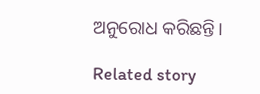ଅନୁରୋଧ କରିଛନ୍ତି।

Related story